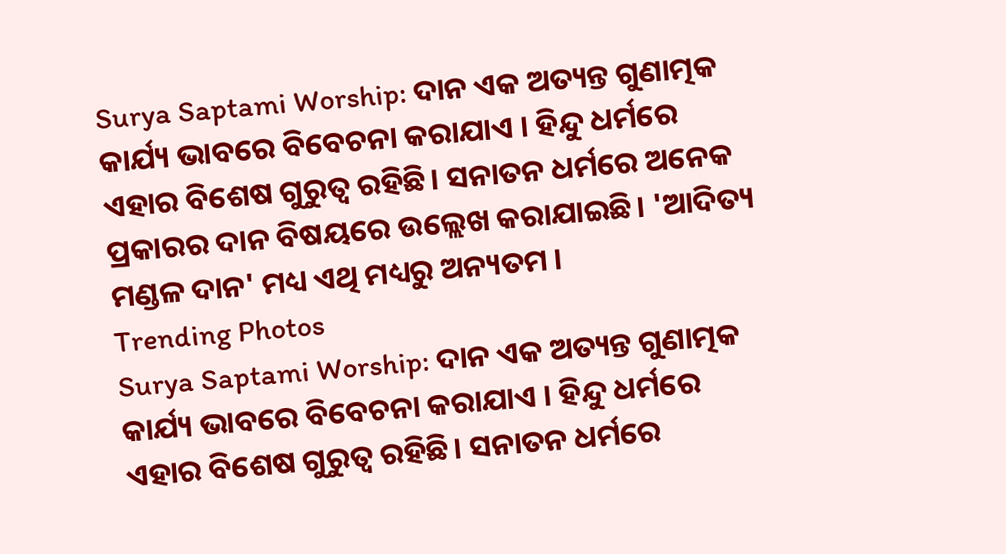Surya Saptami Worship: ଦାନ ଏକ ଅତ୍ୟନ୍ତ ଗୁଣାତ୍ମକ କାର୍ଯ୍ୟ ଭାବରେ ବିବେଚନା କରାଯାଏ । ହିନ୍ଦୁ ଧର୍ମରେ ଏହାର ବିଶେଷ ଗୁରୁତ୍ୱ ରହିଛି। ସନାତନ ଧର୍ମରେ ଅନେକ ପ୍ରକାରର ଦାନ ବିଷୟରେ ଉଲ୍ଲେଖ କରାଯାଇଛି। 'ଆଦିତ୍ୟ ମଣ୍ଡଳ ଦାନ' ମଧ୍ୟ ଏଥି ମଧ୍ୟରୁ ଅନ୍ୟତମ ।
Trending Photos
Surya Saptami Worship: ଦାନ ଏକ ଅତ୍ୟନ୍ତ ଗୁଣାତ୍ମକ କାର୍ଯ୍ୟ ଭାବରେ ବିବେଚନା କରାଯାଏ । ହିନ୍ଦୁ ଧର୍ମରେ ଏହାର ବିଶେଷ ଗୁରୁତ୍ୱ ରହିଛି। ସନାତନ ଧର୍ମରେ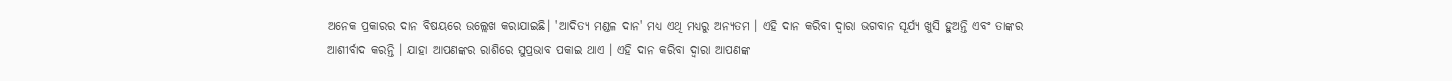ଅନେକ ପ୍ରକାରର ଦାନ ବିଷୟରେ ଉଲ୍ଲେଖ କରାଯାଇଛି। 'ଆଦିତ୍ୟ ମଣ୍ଡଳ ଦାନ' ମଧ୍ୟ ଏଥି ମଧ୍ୟରୁ ଅନ୍ୟତମ । ଏହି ଦାନ କରିବା ଦ୍ବାରା ଭଗବାନ ସୂର୍ଯ୍ୟ ଖୁସି ହୁଅନ୍ତି ଏବଂ ତାଙ୍କର ଆଶୀର୍ବାଦ କରନ୍ତି । ଯାହା ଆପଣଙ୍କର ରାଶିରେ ସୁପ୍ରଭାବ ପକାଇ ଥାଏ । ଏହି ଦାନ କରିବା ଦ୍ବାରା ଆପଣଙ୍କ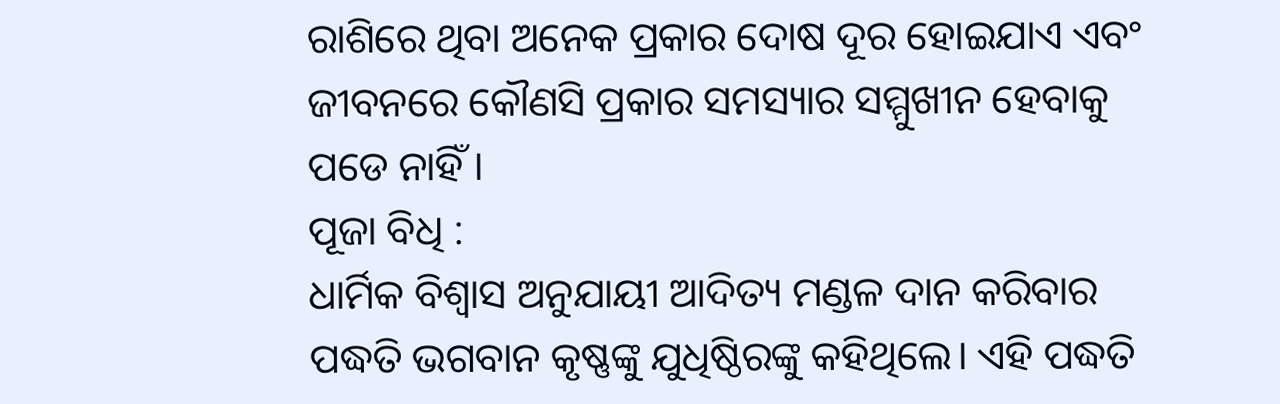ରାଶିରେ ଥିବା ଅନେକ ପ୍ରକାର ଦୋଷ ଦୂର ହୋଇଯାଏ ଏବଂ ଜୀବନରେ କୌଣସି ପ୍ରକାର ସମସ୍ୟାର ସମ୍ମୁଖୀନ ହେବାକୁ ପଡେ ନାହିଁ ।
ପୂଜା ବିଧି :
ଧାର୍ମିକ ବିଶ୍ବାସ ଅନୁଯାୟୀ ଆଦିତ୍ୟ ମଣ୍ଡଳ ଦାନ କରିବାର ପଦ୍ଧତି ଭଗବାନ କୃଷ୍ଣଙ୍କୁ ଯୁଧିଷ୍ଠିରଙ୍କୁ କହିଥିଲେ। ଏହି ପଦ୍ଧତି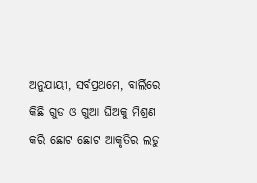ଅନୁଯାୟୀ, ସର୍ବପ୍ରଥମେ, ବାର୍ଲିରେ କିଛି ଗୁଡ ଓ ଗୁଆ ଘିଅକୁ ମିଶ୍ରଣ କରି ଛୋଟ ଛୋଟ ଆକୃତିର ଲଡୁ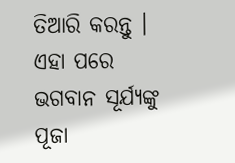ତିଆରି କରନ୍ତୁ । ଏହା ପରେ ଭଗବାନ ସୂର୍ଯ୍ୟଙ୍କୁ ପୂଜା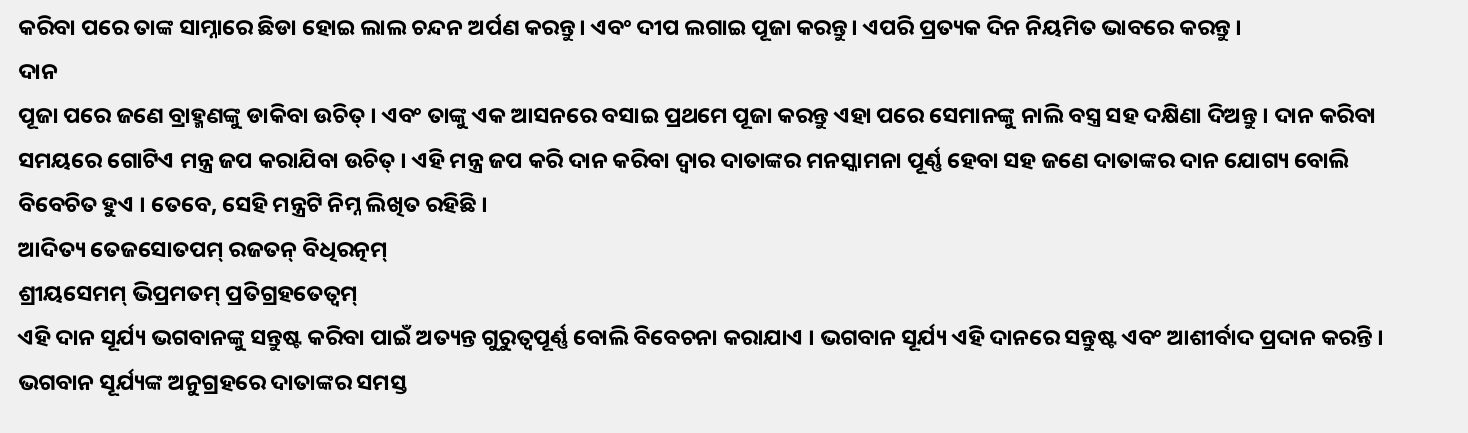କରିବା ପରେ ତାଙ୍କ ସାମ୍ନାରେ ଛିଡା ହୋଇ ଲାଲ ଚନ୍ଦନ ଅର୍ପଣ କରନ୍ତୁ। ଏବଂ ଦୀପ ଲଗାଇ ପୂଜା କରନ୍ତୁ। ଏପରି ପ୍ରତ୍ୟକ ଦିନ ନିୟମିତ ଭାବରେ କରନ୍ତୁ ।
ଦାନ
ପୂଜା ପରେ ଜଣେ ବ୍ରାହ୍ମଣଙ୍କୁ ଡାକିବା ଉଚିତ୍ । ଏବଂ ତାଙ୍କୁ ଏକ ଆସନରେ ବସାଇ ପ୍ରଥମେ ପୂଜା କରନ୍ତୁ ଏହା ପରେ ସେମାନଙ୍କୁ ନାଲି ବସ୍ତ୍ର ସହ ଦକ୍ଷିଣା ଦିଅନ୍ତୁ । ଦାନ କରିବା ସମୟରେ ଗୋଟିଏ ମନ୍ତ୍ର ଜପ କରାଯିବା ଉଚିତ୍ । ଏହି ମନ୍ତ୍ର ଜପ କରି ଦାନ କରିବା ଦ୍ବାର ଦାତାଙ୍କର ମନସ୍କାମନା ପୂର୍ଣ୍ଣ ହେବା ସହ ଜଣେ ଦାତାଙ୍କର ଦାନ ଯୋଗ୍ୟ ବୋଲି ବିବେଚିତ ହୁଏ । ତେବେ, ସେହି ମନ୍ତ୍ରଟି ନିମ୍ନ ଲିଖିତ ରହିଛି ।
ଆଦିତ୍ୟ ତେଜସୋତପମ୍ ରଜତନ୍ ବିଧିରତ୍ନମ୍
ଶ୍ରୀୟସେମମ୍ ଭିପ୍ରମତମ୍ ପ୍ରତିଗ୍ରହତେତ୍ବମ୍
ଏହି ଦାନ ସୂର୍ଯ୍ୟ ଭଗବାନଙ୍କୁ ସନ୍ତୁଷ୍ଟ କରିବା ପାଇଁ ଅତ୍ୟନ୍ତ ଗୁରୁତ୍ୱପୂର୍ଣ୍ଣ ବୋଲି ବିବେଚନା କରାଯାଏ । ଭଗବାନ ସୂର୍ଯ୍ୟ ଏହି ଦାନରେ ସନ୍ତୁଷ୍ଟ ଏବଂ ଆଶୀର୍ବାଦ ପ୍ରଦାନ କରନ୍ତି । ଭଗବାନ ସୂର୍ଯ୍ୟଙ୍କ ଅନୁଗ୍ରହରେ ଦାତାଙ୍କର ସମସ୍ତ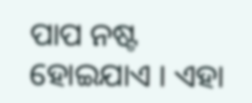ପାପ ନଷ୍ଟ ହୋଇଯାଏ । ଏହା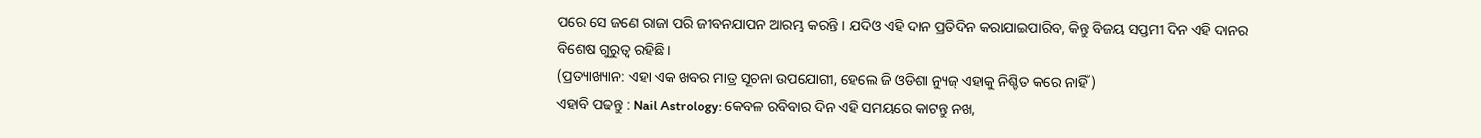ପରେ ସେ ଜଣେ ରାଜା ପରି ଜୀବନଯାପନ ଆରମ୍ଭ କରନ୍ତି । ଯଦିଓ ଏହି ଦାନ ପ୍ରତିଦିନ କରାଯାଇପାରିବ, କିନ୍ତୁ ବିଜୟ ସପ୍ତମୀ ଦିନ ଏହି ଦାନର ବିଶେଷ ଗୁରୁତ୍ୱ ରହିଛି ।
(ପ୍ରତ୍ୟାଖ୍ୟାନ: ଏହା ଏକ ଖବର ମାତ୍ର ସୂଚନା ଉପଯୋଗୀ, ହେଲେ ଜି ଓଡିଶା ନ୍ୟୁଜ୍ ଏହାକୁ ନିଶ୍ଚିତ କରେ ନାହିଁ )
ଏହାବି ପଢନ୍ତୁ : Nail Astrology: କେବଳ ରବିବାର ଦିନ ଏହି ସମୟରେ କାଟନ୍ତୁ ନଖ,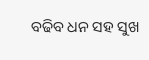ବଢିବ ଧନ ସହ ସୁଖ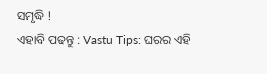ସମୃଦ୍ଧି !
ଏହାବି ପଢନ୍ତୁ : Vastu Tips: ଘରର ଏହି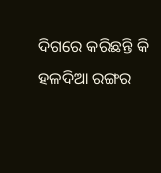ଦିଗରେ କରିଛନ୍ତି କି ହଳଦିଆ ରଙ୍ଗର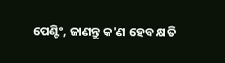ପେଣ୍ଟିଂ, ଜାଣନ୍ତୁ କ'ଣ ହେବ କ୍ଷତି